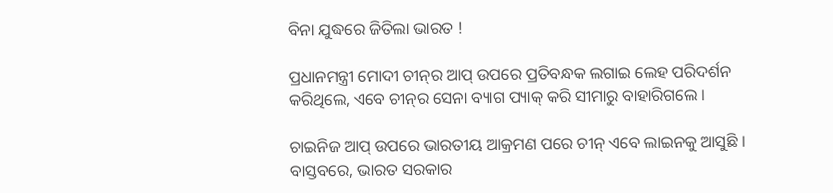ବିନା ଯୁଦ୍ଧରେ ଜିତିଲା ଭାରତ !

ପ୍ରଧାନମନ୍ତ୍ରୀ ମୋଦୀ ଚୀନ୍‌ର ଆପ୍‌ ଉପରେ ପ୍ରତିବନ୍ଧକ ଲଗାଇ ଲେହ ପରିଦର୍ଶନ କରିଥିଲେ, ଏବେ ଚୀନ୍‌ର ସେନା ବ୍ୟାଗ ପ୍ୟାକ୍ କରି ସୀମାରୁ ବାହାରିଗଲେ ।

ଚାଇନିଜ ଆପ୍ ଉପରେ ଭାରତୀୟ ଆକ୍ରମଣ ପରେ ଚୀନ୍ ଏବେ ଲାଇନକୁ ଆସୁଛି । ବାସ୍ତବରେ, ଭାରତ ସରକାର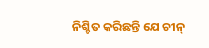ନିଶ୍ଚିତ କରିଛନ୍ତି ଯେ ଚୀନ୍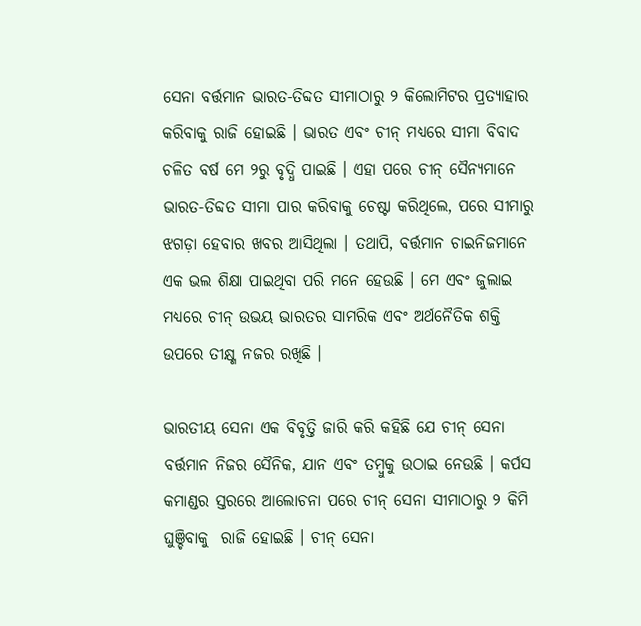ସେନା ବର୍ତ୍ତମାନ ଭାରତ-ତିବ୍ଦତ ସୀମାଠାରୁ ୨ କିଲୋମିଟର ପ୍ରତ୍ୟାହାର କରିବାକୁ ରାଜି ହୋଇଛି । ଭାରତ ଏବଂ ଚୀନ୍ ମଧ୍ୟରେ ସୀମା ବିବାଦ ଚଳିତ ବର୍ଷ ମେ ୨ରୁ ବୃଦ୍ଧି ପାଇଛି । ଏହା ପରେ ଚୀନ୍ ସୈନ୍ୟମାନେ ଭାରତ-ତିବ୍ଦତ ସୀମା ପାର କରିବାକୁ ଚେଷ୍ଟା କରିଥିଲେ, ପରେ ସୀମାରୁ ଝଗଡ଼ା ହେବାର ଖବର ଆସିଥିଲା । ତଥାପି, ବର୍ତ୍ତମାନ ଚାଇନିଜମାନେ ଏକ ଭଲ ଶିକ୍ଷା ପାଇଥିବା ପରି ମନେ ହେଉଛି । ମେ ଏବଂ ଜୁଲାଇ ମଧ୍ୟରେ ଚୀନ୍ ଉଭୟ ଭାରତର ସାମରିକ ଏବଂ ଅର୍ଥନୈତିକ ଶକ୍ତି ଉପରେ ତୀକ୍ଷ୍ଣ ନଜର ରଖିଛି ।

ଭାରତୀୟ ସେନା ଏକ ବିବୃତ୍ତି ଜାରି କରି କହିଛି ଯେ ଚୀନ୍ ସେନା ବର୍ତ୍ତମାନ ନିଜର ସୈନିକ, ଯାନ ଏବଂ ତମ୍ବୁକୁ ଉଠାଇ ନେଉଛି । କର୍ପସ କମାଣ୍ଡର ସ୍ତରରେ ଆଲୋଚନା ପରେ ଚୀନ୍ ସେନା ସୀମାଠାରୁ ୨ କିମି ଘୁଞ୍ଚିବାକୁ  ରାଜି ହୋଇଛି । ଚୀନ୍ ସେନା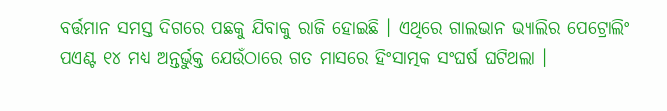ବର୍ତ୍ତମାନ ସମସ୍ତ ଦିଗରେ ପଛକୁ ଯିବାକୁ ରାଜି ହୋଇଛି । ଏଥିରେ ଗାଲଭାନ ଭ୍ୟାଲିର ପେଟ୍ରୋଲିଂ ପଏଣ୍ଟ ୧୪ ମଧ୍ୟ ଅନ୍ତର୍ଭୁକ୍ତ ଯେଉଁଠାରେ ଗତ ମାସରେ ହିଂସାତ୍ମକ ସଂଘର୍ଷ ଘଟିଥଲା ।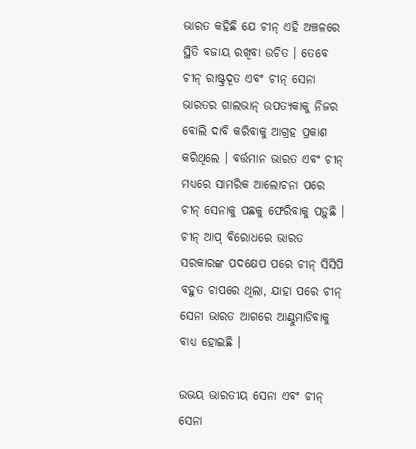ଭାରତ କହିଛି ଯେ ଚୀନ୍ ଏହି ଅଞ୍ଚଳରେ ସ୍ଥିତି ବଜାୟ ରଖିବା ଉଚିତ । ତେବେ ଚୀନ୍ ରାଷ୍ଟ୍ରଦୂତ ଏବଂ ଚୀନ୍ ସେନା ଭାରତର ଗାଲଭାନ୍ ଉପତ୍ୟକାକୁ ନିଜର ବୋଲି ଦାବି କରିବାକୁ ଆଗ୍ରହ ପ୍ରକାଶ କରିଥିଲେ । ବର୍ତ୍ତମାନ ଭାରତ ଏବଂ ଚୀନ୍ ମଧ୍ୟରେ ସାମରିକ ଆଲୋଚନା ପରେ ଚୀନ୍ ସେନାକୁ ପଛକୁ ଫେରିବାକୁ ପଡ଼ୁଛି । ଚୀନ୍ ଆପ୍‌ ବିରୋଧରେ ଭାରତ ସରକାରଙ୍କ ପଦକ୍ଷେପ ପରେ ଚୀନ୍ ସିସିପି ବହୁତ ଚାପରେ ଥିଲା, ଯାହା ପରେ ଚୀନ୍ ସେନା ଭାରତ ଆଗରେ ଆଣ୍ଠୁମାଡିବାକୁ ବାଧ୍ୟ ହୋଇଛି ।

ଉଭୟ ଭାରତୀୟ ସେନା ଏବଂ ଚୀନ୍ ସେନା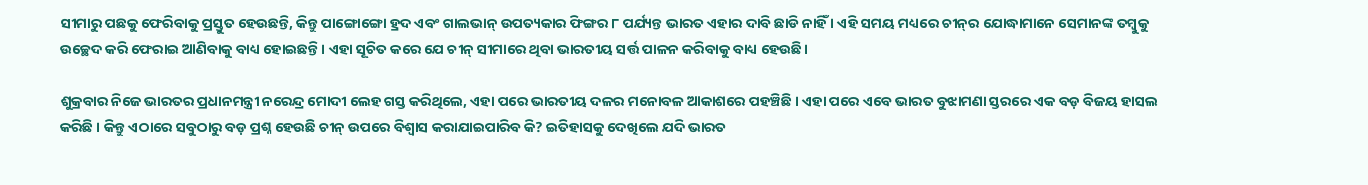ସୀମାରୁ ପଛକୁ ଫେରିବାକୁ ପ୍ରସ୍ତୁତ ହେଉଛନ୍ତି, କିନ୍ତୁ ପାଙ୍ଗୋଙ୍ଗୋ ହ୍ରଦ ଏବଂ ଗାଲଭାନ୍ ଉପତ୍ୟକାର ଫିଙ୍ଗର ୮ ପର୍ଯ୍ୟନ୍ତ ଭାରତ ଏହାର ଦାବି ଛାଡି ନାହିଁ । ଏହି ସମୟ ମଧ୍ୟରେ ଚୀନ୍‌ର ଯୋଦ୍ଧାମାନେ ସେମାନଙ୍କ ତମ୍ବୁକୁ ଉଚ୍ଛେଦ କରି ଫେରାଇ ଆଣିବାକୁ ବାଧ୍ୟ ହୋଇଛନ୍ତି । ଏହା ସୂଚିତ କରେ ଯେ ଚୀନ୍ ସୀମାରେ ଥିବା ଭାରତୀୟ ସର୍ତ୍ତ ପାଳନ କରିବାକୁ ବାଧ୍ୟ ହେଉଛି।

ଶୁକ୍ରବାର ନିଜେ ଭାରତର ପ୍ରଧାନମନ୍ତ୍ରୀ ନରେନ୍ଦ୍ର ମୋଦୀ ଲେହ ଗସ୍ତ କରିଥିଲେ, ଏହା ପରେ ଭାରତୀୟ ଦଳର ମନୋବଳ ଆକାଶରେ ପହଞ୍ଚିଛି । ଏହା ପରେ ଏବେ ଭାରତ ବୁଝାମଣା ସ୍ତରରେ ଏକ ବଡ଼ ବିଜୟ ହାସଲ କରିଛି । କିନ୍ତୁ ଏଠାରେ ସବୁଠାରୁ ବଡ଼ ପ୍ରଶ୍ନ ହେଉଛି ଚୀନ୍ ଉପରେ ବିଶ୍ୱାସ କରାଯାଇପାରିବ କି? ଇତିହାସକୁ ଦେଖିଲେ ଯଦି ଭାରତ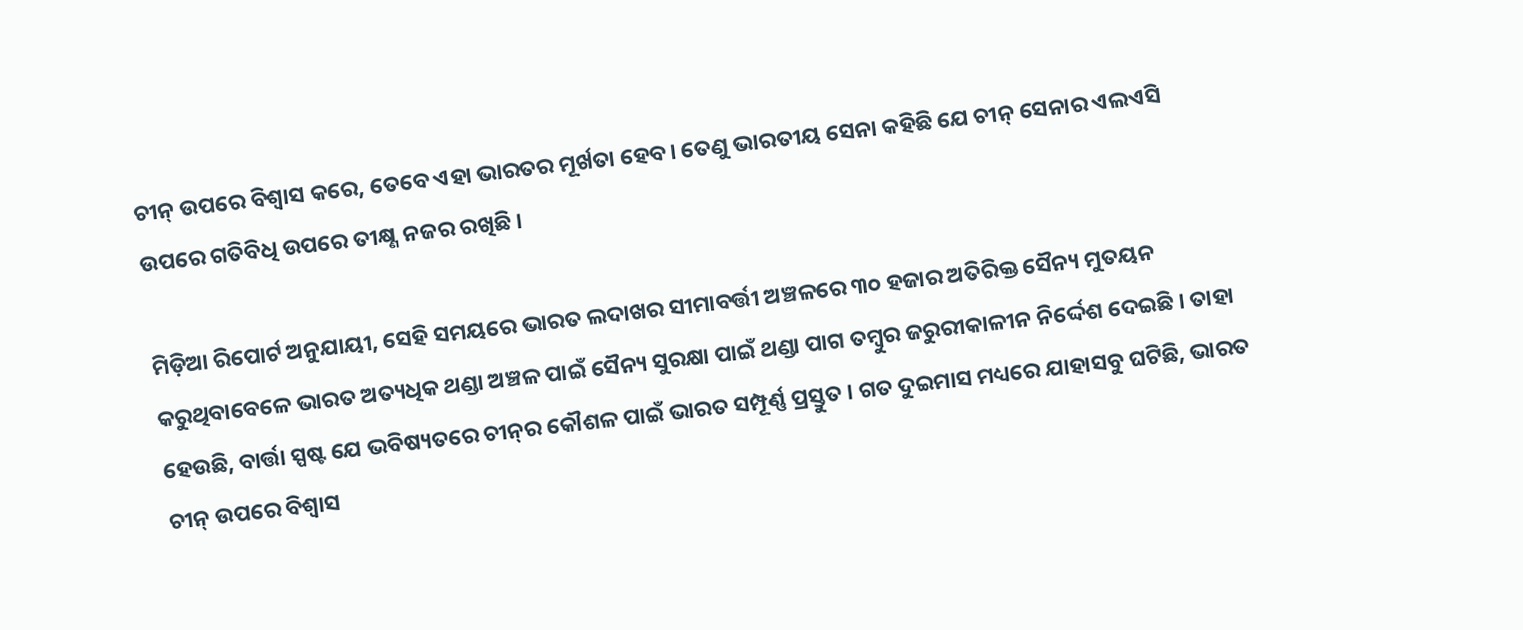ଚୀନ୍ ଉପରେ ବିଶ୍ୱାସ କରେ, ତେବେ ଏହା ଭାରତର ମୂର୍ଖତା ହେବ। ତେଣୁ ଭାରତୀୟ ସେନା କହିଛି ଯେ ଚୀନ୍ ସେନାର ଏଲଏସି ଉପରେ ଗତିବିଧି ଉପରେ ତୀକ୍ଷ୍ଣ ନଜର ରଖିଛି ।

ମିଡ଼ିଆ ରିପୋର୍ଟ ଅନୁଯାୟୀ, ସେହି ସମୟରେ ଭାରତ ଲଦାଖର ସୀମାବର୍ତ୍ତୀ ଅଞ୍ଚଳରେ ୩୦ ହଜାର ଅତିରିକ୍ତ ସୈନ୍ୟ ମୁତୟନ କରୁଥିବାବେଳେ ଭାରତ ଅତ୍ୟଧିକ ଥଣ୍ଡା ଅଞ୍ଚଳ ପାଇଁ ସୈନ୍ୟ ସୁରକ୍ଷା ପାଇଁ ଥଣ୍ଡା ପାଗ ତମ୍ବୁର ଜରୁରୀକାଳୀନ ନିର୍ଦ୍ଦେଶ ଦେଇଛି । ତାହା ହେଉଛି, ବାର୍ତ୍ତା ସ୍ପଷ୍ଟ ଯେ ଭବିଷ୍ୟତରେ ଚୀନ୍‌ର କୌଶଳ ପାଇଁ ଭାରତ ସମ୍ପୂର୍ଣ୍ଣ ପ୍ରସ୍ତୁତ । ଗତ ଦୁଇମାସ ମଧ୍ୟରେ ଯାହାସବୁ ଘଟିଛି, ଭାରତ ଚୀନ୍ ଉପରେ ବିଶ୍ୱାସ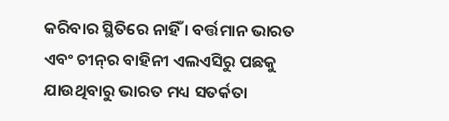କରିବାର ସ୍ଥିତିରେ ନାହିଁ । ବର୍ତ୍ତମାନ ଭାରତ ଏବଂ ଚୀନ୍‌ର ବାହିନୀ ଏଲଏସିରୁ ପଛକୁ ଯାଉଥିବାରୁ ଭାରତ ମଧ୍ୟ ସତର୍କତା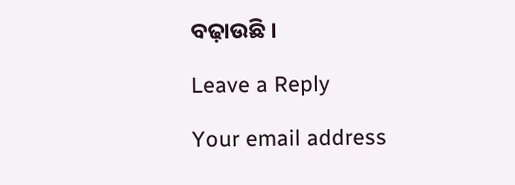ବଢ଼ାଉଛି ।

Leave a Reply

Your email address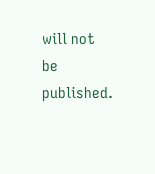will not be published.